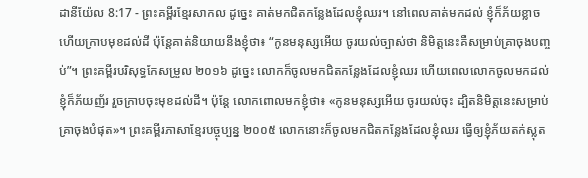ដានីយ៉ែល 8:17 - ព្រះគម្ពីរខ្មែរសាកល ដូច្នេះ គាត់មកជិតកន្លែងដែលខ្ញុំឈរ។ នៅពេលគាត់មកដល់ ខ្ញុំក៏ភ័យខ្លាច ហើយក្រាបមុខដល់ដី ប៉ុន្តែគាត់និយាយនឹងខ្ញុំថា៖ “កូនមនុស្សអើយ ចូរយល់ច្បាស់ថា និមិត្តនេះគឺសម្រាប់គ្រាចុងបញ្ចប់”។ ព្រះគម្ពីរបរិសុទ្ធកែសម្រួល ២០១៦ ដូច្នេះ លោកក៏ចូលមកជិតកន្លែងដែលខ្ញុំឈរ ហើយពេលលោកចូលមកដល់ ខ្ញុំក៏ភ័យញ័រ រួចក្រាបចុះមុខដល់ដី។ ប៉ុន្ដែ លោកពោលមកខ្ញុំថា៖ «កូនមនុស្សអើយ ចូរយល់ចុះ ដ្បិតនិមិត្តនេះសម្រាប់គ្រាចុងបំផុត»។ ព្រះគម្ពីរភាសាខ្មែរបច្ចុប្បន្ន ២០០៥ លោកនោះក៏ចូលមកជិតកន្លែងដែលខ្ញុំឈរ ធ្វើឲ្យខ្ញុំភ័យតក់ស្លុត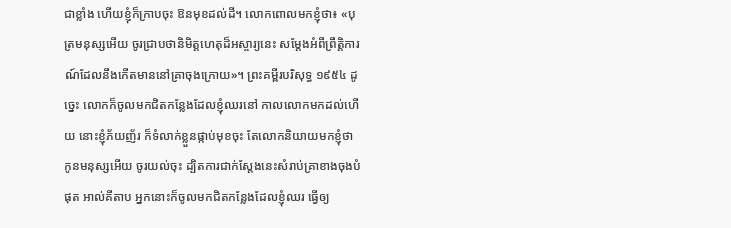ជាខ្លាំង ហើយខ្ញុំក៏ក្រាបចុះ ឱនមុខដល់ដី។ លោកពោលមកខ្ញុំថា៖ «បុត្រមនុស្សអើយ ចូរជ្រាបថានិមិត្តហេតុដ៏អស្ចារ្យនេះ សម្តែងអំពីព្រឹត្តិការណ៍ដែលនឹងកើតមាននៅគ្រាចុងក្រោយ»។ ព្រះគម្ពីរបរិសុទ្ធ ១៩៥៤ ដូច្នេះ លោកក៏ចូលមកជិតកន្លែងដែលខ្ញុំឈរនៅ កាលលោកមកដល់ហើយ នោះខ្ញុំភ័យញ័រ ក៏ទំលាក់ខ្លួនផ្កាប់មុខចុះ តែលោកនិយាយមកខ្ញុំថា កូនមនុស្សអើយ ចូរយល់ចុះ ដ្បិតការជាក់ស្តែងនេះសំរាប់គ្រាខាងចុងបំផុត អាល់គីតាប អ្នកនោះក៏ចូលមកជិតកន្លែងដែលខ្ញុំឈរ ធ្វើឲ្យ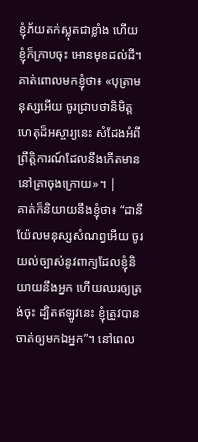ខ្ញុំភ័យតក់ស្លុតជាខ្លាំង ហើយខ្ញុំក៏ក្រាបចុះ អោនមុខដល់ដី។ គាត់ពោលមកខ្ញុំថា៖ «បុត្រាមនុស្សអើយ ចូរជ្រាបថានិមិត្តហេតុដ៏អស្ចារ្យនេះ សំដែងអំពីព្រឹត្តិការណ៍ដែលនឹងកើតមាននៅគ្រាចុងក្រោយ»។ |
គាត់ក៏និយាយនឹងខ្ញុំថា៖ “ដានីយ៉ែលមនុស្សសំណព្វអើយ ចូរយល់ច្បាស់នូវពាក្យដែលខ្ញុំនិយាយនឹងអ្នក ហើយឈរឲ្យត្រង់ចុះ ដ្បិតឥឡូវនេះ ខ្ញុំត្រូវបានចាត់ឲ្យមកឯអ្នក”។ នៅពេល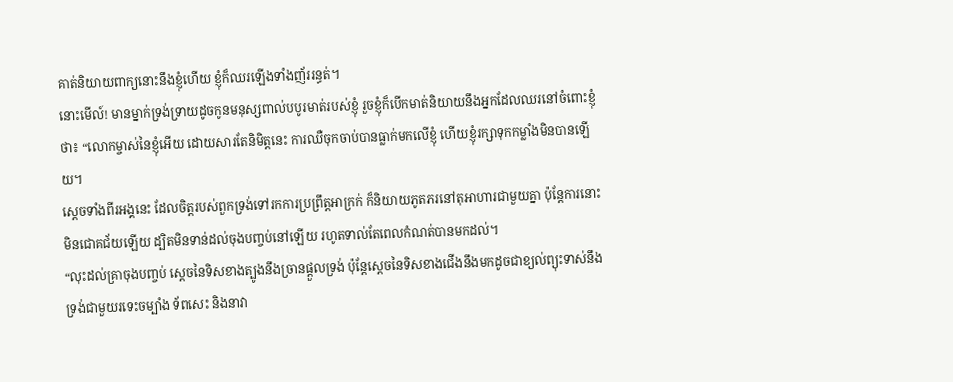គាត់និយាយពាក្យនោះនឹងខ្ញុំហើយ ខ្ញុំក៏ឈរឡើងទាំងញ័ររន្ធត់។
នោះមើល៍! មានម្នាក់ទ្រង់ទ្រាយដូចកូនមនុស្សពាល់បបូរមាត់របស់ខ្ញុំ រួចខ្ញុំក៏បើកមាត់និយាយនឹងអ្នកដែលឈរនៅចំពោះខ្ញុំថា៖ “លោកម្ចាស់នៃខ្ញុំអើយ ដោយសារតែនិមិត្តនេះ ការឈឺចុកចាប់បានធ្លាក់មកលើខ្ញុំ ហើយខ្ញុំរក្សាទុកកម្លាំងមិនបានឡើយ។
ស្ដេចទាំងពីរអង្គនេះ ដែលចិត្តរបស់ពួកទ្រង់ទៅរកការប្រព្រឹត្តអាក្រក់ ក៏និយាយភូតភរនៅតុអាហារជាមួយគ្នា ប៉ុន្តែការនោះមិនជោគជ័យឡើយ ដ្បិតមិនទាន់ដល់ចុងបញ្ចប់នៅឡើយ រហូតទាល់តែពេលកំណត់បានមកដល់។
“លុះដល់គ្រាចុងបញ្ចប់ ស្ដេចនៃទិសខាងត្បូងនឹងច្រានផ្ដួលទ្រង់ ប៉ុន្តែស្ដេចនៃទិសខាងជើងនឹងមកដូចជាខ្យល់ព្យុះទាស់នឹងទ្រង់ជាមួយរទេះចម្បាំង ទ័ពសេះ និងនាវា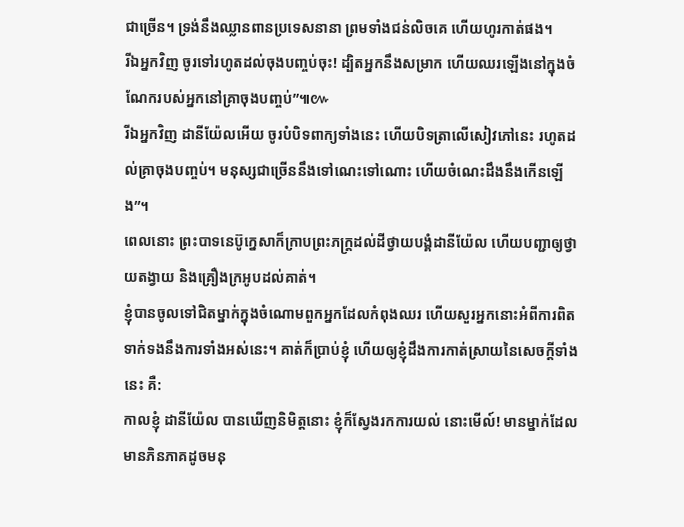ជាច្រើន។ ទ្រង់នឹងឈ្លានពានប្រទេសនានា ព្រមទាំងជន់លិចគេ ហើយហូរកាត់ផង។
រីឯអ្នកវិញ ចូរទៅរហូតដល់ចុងបញ្ចប់ចុះ! ដ្បិតអ្នកនឹងសម្រាក ហើយឈរឡើងនៅក្នុងចំណែករបស់អ្នកនៅគ្រាចុងបញ្ចប់”៕៚
រីឯអ្នកវិញ ដានីយ៉ែលអើយ ចូរបំបិទពាក្យទាំងនេះ ហើយបិទត្រាលើសៀវភៅនេះ រហូតដល់គ្រាចុងបញ្ចប់។ មនុស្សជាច្រើននឹងទៅណេះទៅណោះ ហើយចំណេះដឹងនឹងកើនឡើង”។
ពេលនោះ ព្រះបាទនេប៊ូក្នេសាក៏ក្រាបព្រះភក្ត្រដល់ដីថ្វាយបង្គំដានីយ៉ែល ហើយបញ្ជាឲ្យថ្វាយតង្វាយ និងគ្រឿងក្រអូបដល់គាត់។
ខ្ញុំបានចូលទៅជិតម្នាក់ក្នុងចំណោមពួកអ្នកដែលកំពុងឈរ ហើយសួរអ្នកនោះអំពីការពិតទាក់ទងនឹងការទាំងអស់នេះ។ គាត់ក៏ប្រាប់ខ្ញុំ ហើយឲ្យខ្ញុំដឹងការកាត់ស្រាយនៃសេចក្ដីទាំងនេះ គឺ:
កាលខ្ញុំ ដានីយ៉ែល បានឃើញនិមិត្តនោះ ខ្ញុំក៏ស្វែងរកការយល់ នោះមើល៍! មានម្នាក់ដែលមានភិនភាគដូចមនុ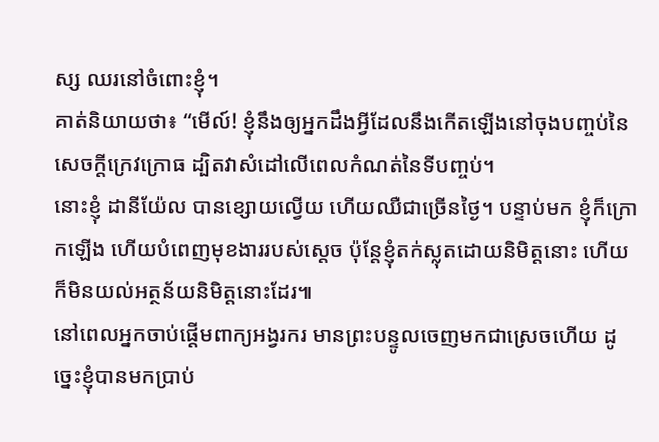ស្ស ឈរនៅចំពោះខ្ញុំ។
គាត់និយាយថា៖ “មើល៍! ខ្ញុំនឹងឲ្យអ្នកដឹងអ្វីដែលនឹងកើតឡើងនៅចុងបញ្ចប់នៃសេចក្ដីក្រេវក្រោធ ដ្បិតវាសំដៅលើពេលកំណត់នៃទីបញ្ចប់។
នោះខ្ញុំ ដានីយ៉ែល បានខ្សោយល្វើយ ហើយឈឺជាច្រើនថ្ងៃ។ បន្ទាប់មក ខ្ញុំក៏ក្រោកឡើង ហើយបំពេញមុខងាររបស់ស្ដេច ប៉ុន្តែខ្ញុំតក់ស្លុតដោយនិមិត្តនោះ ហើយក៏មិនយល់អត្ថន័យនិមិត្តនោះដែរ៕
នៅពេលអ្នកចាប់ផ្ដើមពាក្យអង្វរករ មានព្រះបន្ទូលចេញមកជាស្រេចហើយ ដូច្នេះខ្ញុំបានមកប្រាប់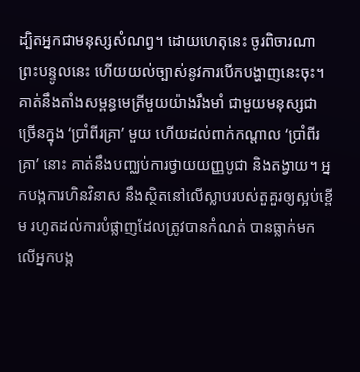ដ្បិតអ្នកជាមនុស្សសំណព្វ។ ដោយហេតុនេះ ចូរពិចារណាព្រះបន្ទូលនេះ ហើយយល់ច្បាស់នូវការបើកបង្ហាញនេះចុះ។
គាត់នឹងតាំងសម្ពន្ធមេត្រីមួយយ៉ាងរឹងមាំ ជាមួយមនុស្សជាច្រើនក្នុង ‘ប្រាំពីរគ្រា’ មួយ ហើយដល់ពាក់កណ្ដាល ‘ប្រាំពីរគ្រា’ នោះ គាត់នឹងបញ្ឈប់ការថ្វាយយញ្ញបូជា និងតង្វាយ។ អ្នកបង្កការហិនវិនាស នឹងស្ថិតនៅលើស្លាបរបស់តួគួរឲ្យស្អប់ខ្ពើម រហូតដល់ការបំផ្លាញដែលត្រូវបានកំណត់ បានធ្លាក់មកលើអ្នកបង្ក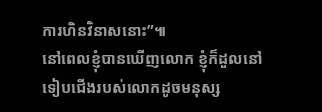ការហិនវិនាសនោះ”៕
នៅពេលខ្ញុំបានឃើញលោក ខ្ញុំក៏ដួលនៅទៀបជើងរបស់លោកដូចមនុស្ស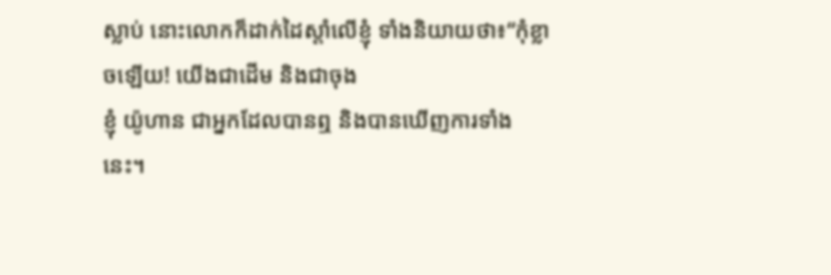ស្លាប់ នោះលោកក៏ដាក់ដៃស្ដាំលើខ្ញុំ ទាំងនិយាយថា៖“កុំខ្លាចឡើយ! យើងជាដើម និងជាចុង
ខ្ញុំ យ៉ូហាន ជាអ្នកដែលបានឮ និងបានឃើញការទាំងនេះ។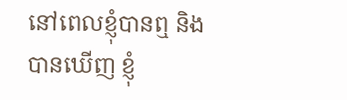នៅពេលខ្ញុំបានឮ និងបានឃើញ ខ្ញុំ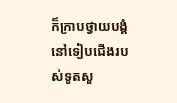ក៏ក្រាបថ្វាយបង្គំនៅទៀបជើងរបស់ទូតសួ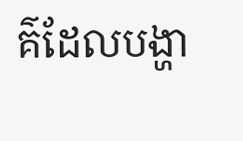គ៌ដែលបង្ហា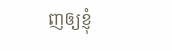ញឲ្យខ្ញុំ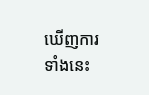ឃើញការទាំងនេះ